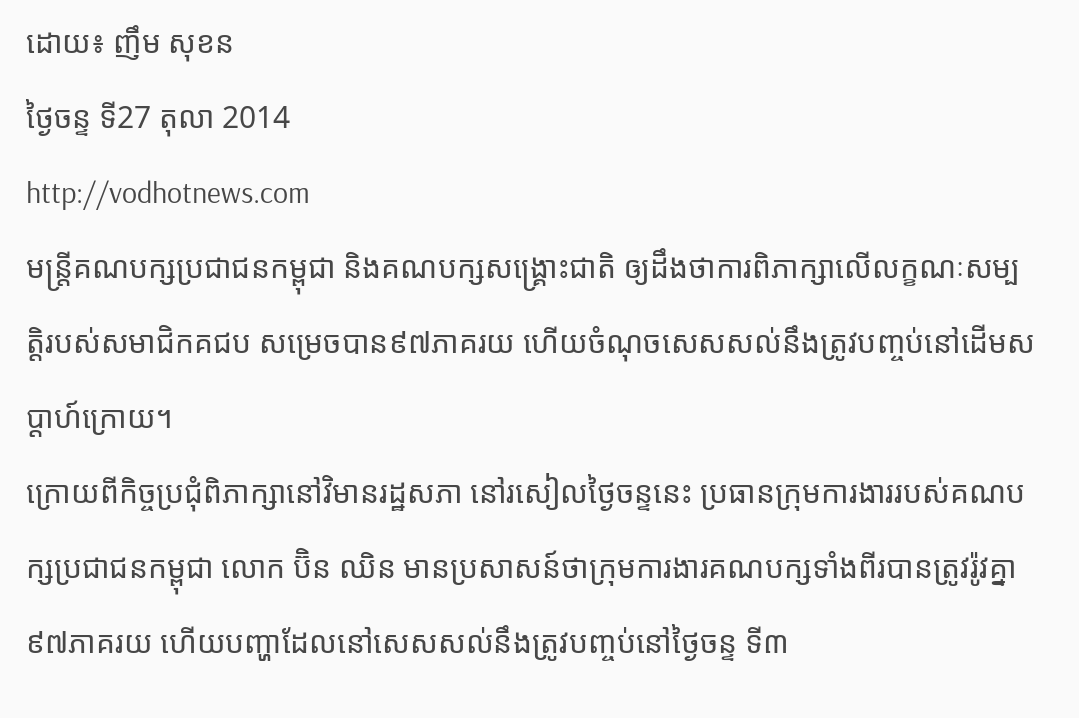ដោយ៖ ញឹម សុខន
ថ្ងៃចន្ទ ទី27 តុលា 2014
http://vodhotnews.com
មន្រ្តីគណបក្សប្រជាជនកម្ពុជា និងគណបក្សសង្រ្គោះជាតិ ឲ្យដឹងថាការពិភាក្សាលើលក្ខណៈសម្បត្តិរបស់សមាជិកគជប សម្រេចបាន៩៧ភាគរយ ហើយចំណុចសេសសល់នឹងត្រូវបញ្ចប់នៅដើមសប្តាហ៍ក្រោយ។
ក្រោយពីកិច្ចប្រជុំពិភាក្សានៅវិមានរដ្ឋសភា នៅរសៀលថ្ងៃចន្ទនេះ ប្រធានក្រុមការងាររបស់គណបក្សប្រជាជនកម្ពុជា លោក ប៊ិន ឈិន មានប្រសាសន៍ថាក្រុមការងារគណបក្សទាំងពីរបានត្រូវរ៉ូវគ្នា៩៧ភាគរយ ហើយបញ្ហាដែលនៅសេសសល់នឹងត្រូវបញ្ចប់នៅថ្ងៃចន្ទ ទី៣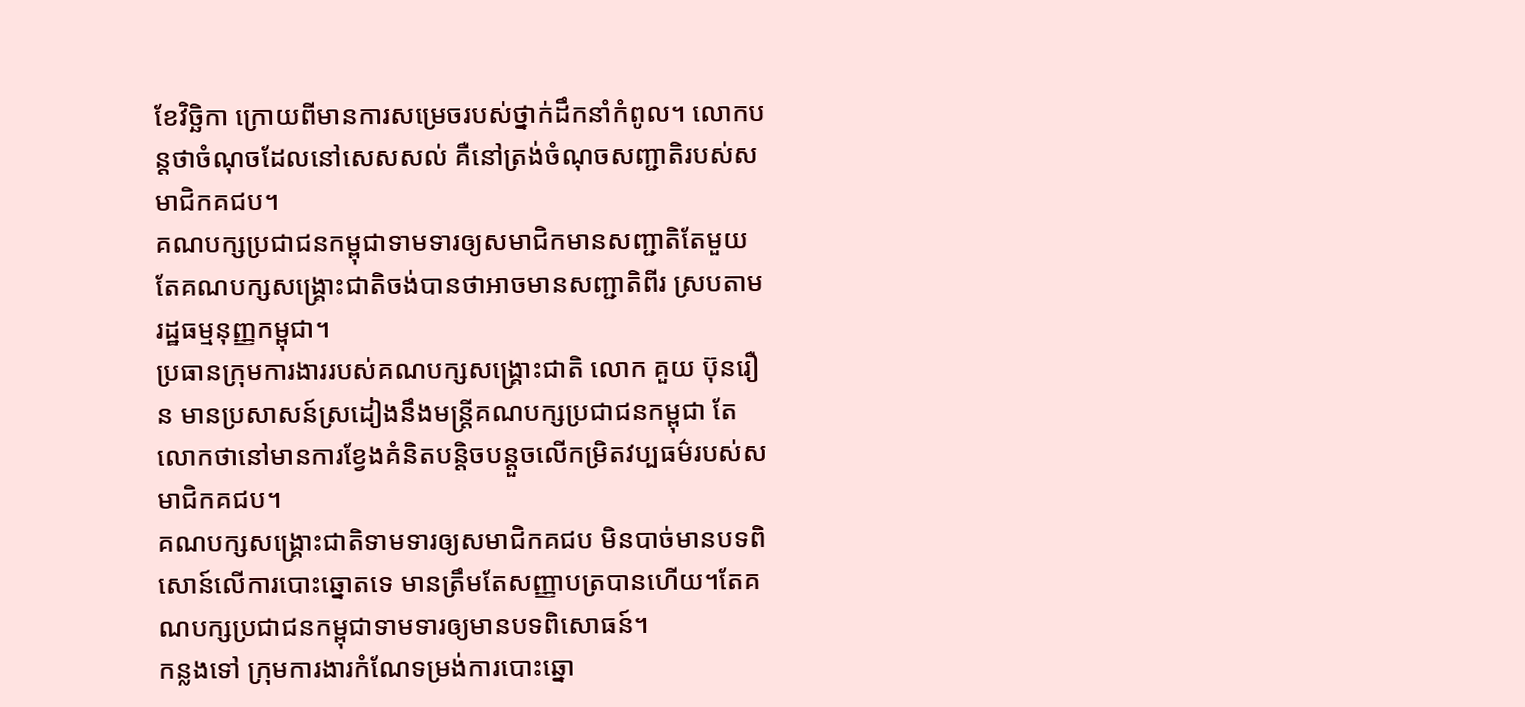ខែវិច្ឆិកា ក្រោយពីមានការសម្រេចរបស់ថ្នាក់ដឹកនាំកំពូល។ លោកបន្តថាចំណុចដែលនៅសេសសល់ គឺនៅត្រង់ចំណុចសញ្ជាតិរបស់សមាជិកគជប។
គណបក្សប្រជាជនកម្ពុជាទាមទារឲ្យសមាជិកមានសញ្ជាតិតែមួយ តែគណបក្សសង្រ្គោះជាតិចង់បានថាអាចមានសញ្ជាតិពីរ ស្របតាមរដ្ឋធម្មនុញ្ញកម្ពុជា។
ប្រធានក្រុមការងាររបស់គណបក្សសង្គ្រោះជាតិ លោក គួយ ប៊ុនរឿន មានប្រសាសន៍ស្រដៀងនឹងមន្រ្តីគណបក្សប្រជាជនកម្ពុជា តែលោកថានៅមានការខ្វែងគំនិតបន្តិចបន្តួចលើកម្រិតវប្បធម៌របស់សមាជិកគជប។
គណបក្សសង្រ្គោះជាតិទាមទារឲ្យសមាជិកគជប មិនបាច់មានបទពិសោន៍លើការបោះឆ្នោតទេ មានត្រឹមតែសញ្ញាបត្របានហើយ។តែគណបក្សប្រជាជនកម្ពុជាទាមទារឲ្យមានបទពិសោធន៍។
កន្លងទៅ ក្រុមការងារកំណែទម្រង់ការបោះឆ្នោ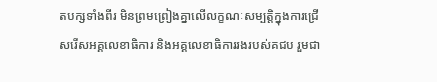តបក្សទាំងពីរ មិនព្រមព្រៀងគ្នាលើលក្ខណៈសម្បត្តិក្នុងការជ្រើសរើសអគ្គលេខាធិការ និងអគ្គលេខាធិការរងរបស់គជប រួមជា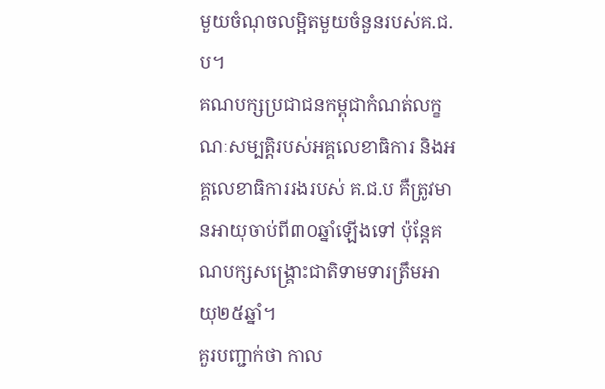មួយចំណុចលម្អិតមួយចំនួនរបស់គ.ជ.ប។
គណបក្សប្រជាជនកម្ពុជាកំណត់លក្ខណៈសម្បត្តិរបស់អគ្គលេខាធិការ និងអគ្គលេខាធិការរងរបស់ គ.ជ.ប គឺត្រូវមានអាយុចាប់ពី៣០ឆ្នាំឡើងទៅ ប៉ុន្តែគណបក្សសង្គ្រោះជាតិទាមទារត្រឹមអាយុ២៥ឆ្នាំ។
គួរបញ្ជាក់ថា កាល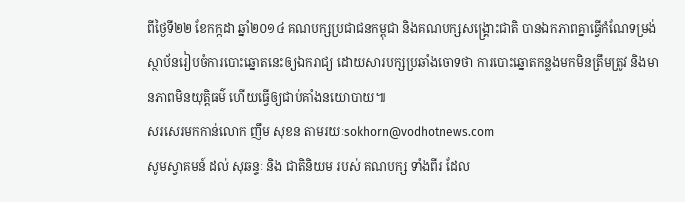ពីថ្ងៃទី២២ ខែកក្កដា ឆ្នាំ២០១៤ គណបក្សប្រជាជនកម្ពុជា និងគណបក្សសង្គ្រោះជាតិ បានឯកភាពគ្នាធ្វើកំណែទម្រង់ស្ថាប័នរៀបចំការបោះឆ្នោតនេះឲ្យឯករាជ្យ ដោយសារបក្សប្រឆាំងចោទថា ការបោះឆ្នោតកន្លងមកមិនត្រឹមត្រូវ និងមានភាពមិនយុត្តិធម៌ ហើយធ្វើឲ្យជាប់គាំងនយោបាយ៕
សរសេរមកកាន់លោក ញឹម សុខន តាមរយៈsokhorn@vodhotnews.com
សូមស្វាគមន៍ ដល់ សុឆន្ទៈ និង ជាតិនិយម របស់ គណបក្ស ទាំងពីរ ដែល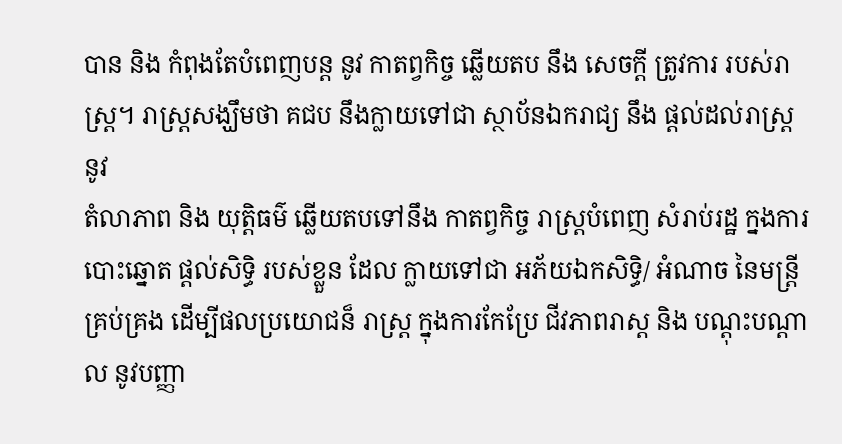បាន និង កំពុងតែបំពេញបន្ត នូវ កាតព្វកិច្ច ឆ្លេីយតប នឹង សេចក្តី ត្រូវការ របស់រាស្ត្រ។ រាស្ត្រសង្ឃឹមថា គជប នឹងក្លាយទៅជា ស្ថាប័នឯករាជ្យ នឹង ផ្តល់ដល់រាស្ត្រ នូវ
តំលាភាព និង យុត្តិធម៌ ឆ្លេីយតបទៅនឹង កាតព្វកិច្ច រាស្ត្របំពេញ សំរាប់រដ្ឋ ក្នងការបោះឆ្នោត ផ្តល់សិទ្ធិ របស់ខ្លួន ដែល ក្លាយទៅជា អភ័យឯកសិទ្ធិ/ អំណាច នៃមន្រ្តី គ្រប់គ្រង ដេីម្បីផលប្រយោជន៏ រាស្ត្រ ក្នុងការកែប្រែ ជីវភាពរាស្ត និង បណ្តុះបណ្តាល នូវបញ្ញា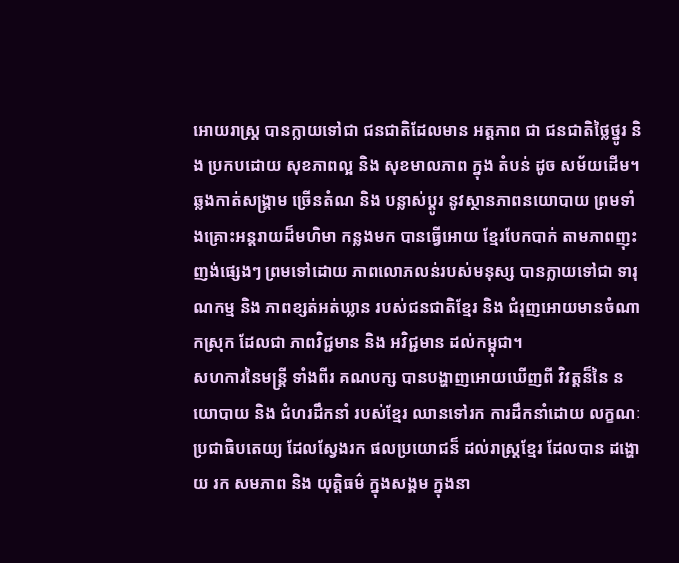អោយរាស្ត្រ បានក្លាយទៅជា ជនជាតិដែលមាន អត្តភាព ជា ជនជាតិថ្លៃថ្នូរ និង ប្រកបដោយ សុខភាពល្អ និង សុខមាលភាព ក្នុង តំបន់ ដូច សម័យដេីម។
ឆ្លងកាត់សង្គ្រាម ច្រេីនតំណ និង បន្លាស់ប្តូរ នូវស្ថានភាពនយោបាយ ព្រមទាំងគ្រោះអន្តរាយដ៏មហិមា កន្លងមក បានធ្វេីអោយ ខ្មែរបែកបាក់ តាមភាពញុះញង់ផ្សេងៗ ព្រមទៅដោយ ភាពលោភលន់របស់មនុស្ស បានក្លាយទៅជា ទារុណកម្ម និង ភាពខ្សត់អត់ឃ្លាន របស់ជនជាតិខ្មែរ និង ជំរុញអោយមានចំណាកស្រុក ដែលជា ភាពវិជ្ជមាន និង អវិជ្ជមាន ដល់កម្ពុជា។
សហការនៃមន្ត្រី ទាំងពីរ គណបក្ស បានបង្ហាញអោយឃេីញពី វិវត្តន៏នៃ នយោបាយ និង ជំហរដឹកនាំ របស់ខ្មែរ ឈានទៅរក ការដឹកនាំដោយ លក្ខណៈប្រជាធិបតេយ្យ ដែលស្វែងរក ផលប្រយោជន៏ ដល់រាស្ត្រខ្មែរ ដែលបាន ដង្ហោយ រក សមភាព និង យុត្តិធម៌ ក្នុងសង្គម ក្នុងនា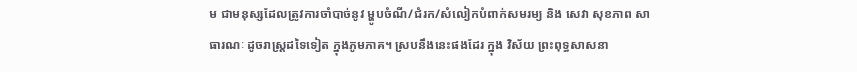ម ជាមនុស្សដែលត្រូវការចាំបាច់នូវ ម្ហូបចំណី/ជំរក/សំលៀកបំពាក់សមរម្យ និង សេវា សុខភាព សាធារណៈ ដូចរាស្ត្រដទៃទៀត ក្នុងភូមភាគ។ ស្របនឹងនេះផងដែរ ក្នុង វិស័យ ព្រះពុទ្ធសាសនា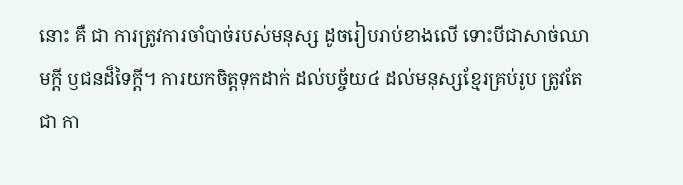នោះ គឺ ជា ការត្រូវការចាំបាច់របស់មនុស្ស ដូចរៀបរាប់ខាងលេី ទោះបីជាសាច់ឈាមក្តី ឫជនដ៏ទៃក្តី។ ការយកចិត្តទុកដាក់ ដល់បច្ច័យ៤ ដល់មនុស្សខ្មែរគ្រប់រូប ត្រូវតែជា កា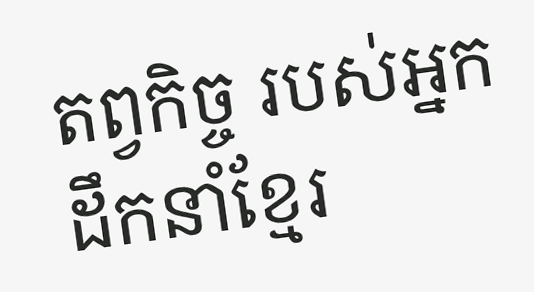តព្វកិច្ច របស់អ្នកដឹកនាំខ្មែរ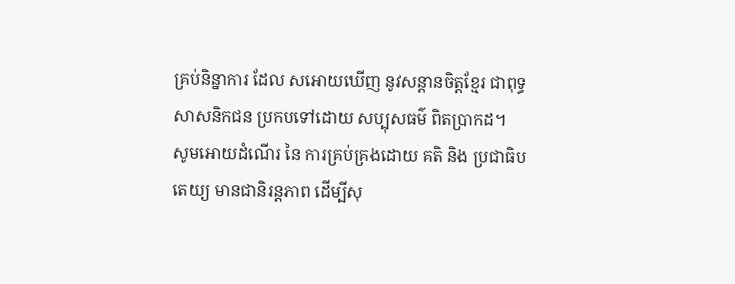គ្រប់និន្នាការ ដែល សអោយឃេីញ នូវសន្តានចិត្តខ្មែរ ជាពុទ្ធសាសនិកជន ប្រកបទៅដោយ សប្បុសធម៌ ពិតប្រាកដ។
សូមអោយដំណេីរ នៃ ការគ្រប់គ្រងដោយ គតិ និង ប្រជាធិបតេយ្យ មានជានិរន្តភាព ដេីម្បីសុ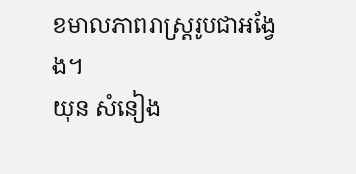ខមាលភាពរាស្រ្តរូបជាអង្វែង។
យុន សំនៀង